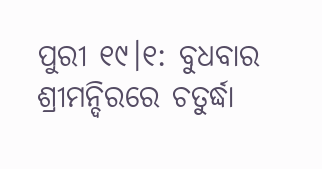ପୁରୀ ୧୯।୧: ବୁଧବାର ଶ୍ରୀମନ୍ଦିରରେ ଚତୁର୍ଦ୍ଧା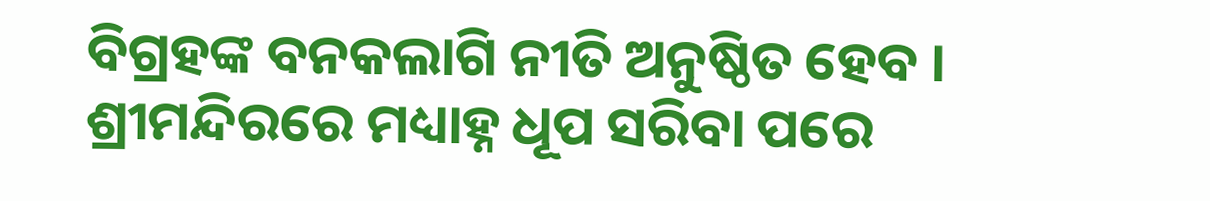ବିଗ୍ରହଙ୍କ ବନକଲାଗି ନୀତି ଅନୁଷ୍ଠିତ ହେବ । ଶ୍ରୀମନ୍ଦିରରେ ମଧ୍ୟାହ୍ନ ଧୂପ ସରିବା ପରେ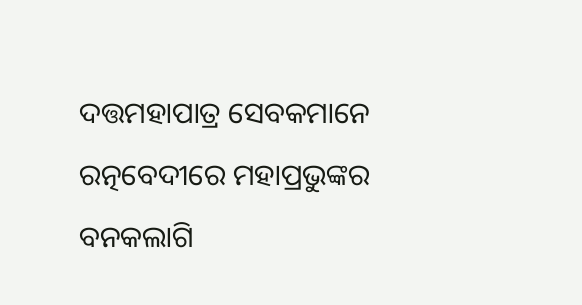ଦତ୍ତମହାପାତ୍ର ସେବକମାନେ ରତ୍ନବେଦୀରେ ମହାପ୍ରଭୁଙ୍କର ବନକଲାଗି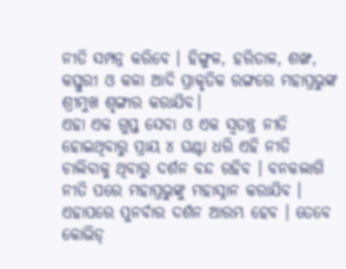ନୀତି ସମ୍ପନ୍ନ କରିବେ । ହିଙ୍ଗୁଳ, ହରିତାଳ, ଶଙ୍ଖ, କସ୍ତୁରୀ ଓ କଳା ଆଦି ପ୍ରାକୃତିକ ରଙ୍ଗରେ ମହାପ୍ରଭୁଙ୍କ ଶ୍ରୀମୁଖ ଶୃଙ୍ଗାର କରାଯିବ।
ଏହା ଏକ ଗୁପ୍ତ ସେବା ଓ ଏକ ସ୍ବତନ୍ତ୍ର ନୀତି ହୋଇଥିବାରୁ ପ୍ରାୟ ୪ ଘଣ୍ଟା ଧରି ଏହି ନୀତି ଚାଲିବାକୁ ଥିବାରୁ ଦର୍ଶନ ବନ୍ଦ ରହିବ । ବନକଲାଗି ନୀତି ପରେ ମହାପ୍ରଭୁଙ୍କୁ ମହାସ୍ନାନ କରାଯିବ । ଏହାପରେ ପୁନର୍ବାର ଦର୍ଶନ ଆରମ୍ଭ ହେବ । ତେବେ କୋଭିଡ୍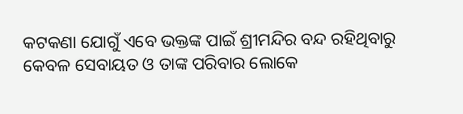କଟକଣା ଯୋଗୁଁ ଏବେ ଭକ୍ତଙ୍କ ପାଇଁ ଶ୍ରୀମନ୍ଦିର ବନ୍ଦ ରହିଥିବାରୁ କେବଳ ସେବାୟତ ଓ ତାଙ୍କ ପରିବାର ଲୋକେ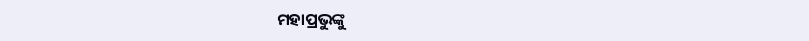ମହାପ୍ରଭୁଙ୍କୁ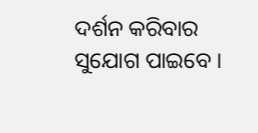ଦର୍ଶନ କରିବାର ସୁଯୋଗ ପାଇବେ ।